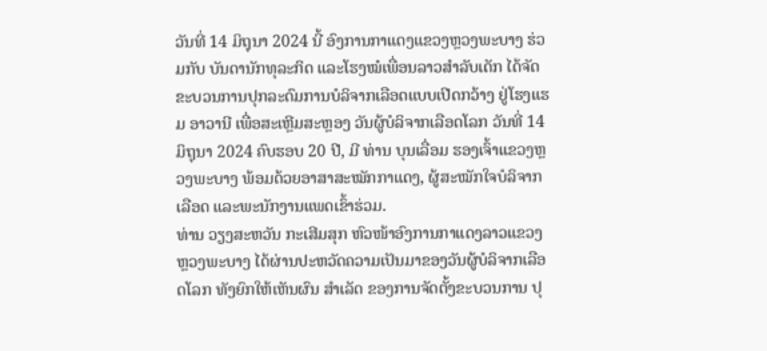ວັນທີ່ 14 ມິຖຸນາ 2024 ນີ້ ອົງການກາແດງແຂວງຫຼວງພະບາງ ຮ່ວມກັບ ບັນດານັກທຸລະກິດ ແລະໂຮງໝໍເພື່ອນລາວສຳລັບເດັກ ໄດ້ຈັດຂະບວນການປຸກລະດົມການບໍລິຈາກເລືອດແບບເປີດກວ້າງ ຢູ່ໂຮງແຮມ ອາວານີ ເພື່ອສະເຫຼີມສະຫຼອງ ວັນຜູ້ບໍລິຈາກເລືອດໂລກ ວັນທີ່ 14 ມິຖຸນາ 2024 ຄົບຮອບ 20 ປີ, ມີ ທ່ານ ບຸນເລື່ອມ ຮອງເຈົ້າແຂວງຫຼວງພະບາງ ພ້ອມດ້ວຍອາສາສະໝັກກາແດງ, ຜູ້ສະໝັກໃຈບໍລິຈາກເລືອດ ແລະພະນັກງານແພດເຂົ້າຮ່ວມ.
ທ່ານ ວຽງສະຫວັນ ກະເສີມສຸກ ຫົວໜ້າອົງການກາແດງລາວແຂວງຫຼວງພະບາງ ໄດ້ຜ່ານປະຫວັດຄວາມເປັນມາຂອງວັນຜູ້ບໍລິຈາກເລືອດໂລກ ທັງຍົກໃຫ້ເຫັນຜົນ ສຳເລັດ ຂອງການຈັດຕັ້ງຂະບວນການ ປຸ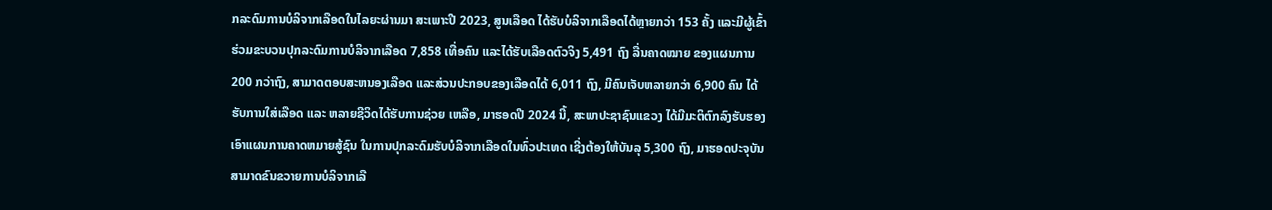ກລະດົມການບໍລິຈາກເລືອດໃນໄລຍະຜ່ານມາ ສະເພາະປີ 2023, ສູນເລືອດ ໄດ້ຮັບບໍລິຈາກເລືອດໄດ້ຫຼາຍກວ່າ 153 ຄັ້ງ ແລະມີຜູ້ເຂົ້າຮ່ວມຂະບວນປຸກລະດົມການບໍລິຈາກເລືອດ 7,858 ເທື່ອຄົນ ແລະໄດ້ຮັບເລືອດຕົວຈິງ 5,491 ຖົງ ລື່ນຄາດໝາຍ ຂອງແຜນການ 200 ກວ່າຖົງ, ສາມາດຕອບສະຫນອງເລືອດ ແລະສ່ວນປະກອບຂອງເລືອດໄດ້ 6,011 ຖົງ, ມີຄົນເຈັບຫລາຍກວ່າ 6,900 ຄົນ ໄດ້ຮັບການໃສ່ເລືອດ ແລະ ຫລາຍຊີວິດໄດ້ຮັບການຊ່ວຍ ເຫລືອ, ມາຮອດປີ 2024 ນີ້, ສະພາປະຊາຊົນແຂວງ ໄດ້ມີມະຕິຕົກລົງຮັບຮອງເອົາແຜນການຄາດຫມາຍສູ້ຊົນ ໃນການປຸກລະດົມຮັບບໍລິຈາກເລືອດໃນທົ່ວປະເທດ ເຊີ່ງຕ້ອງໃຫ້ບັນລຸ 5,300 ຖົງ, ມາຮອດປະຈຸບັນ ສາມາດຂົນຂວາຍການບໍລິຈາກເລື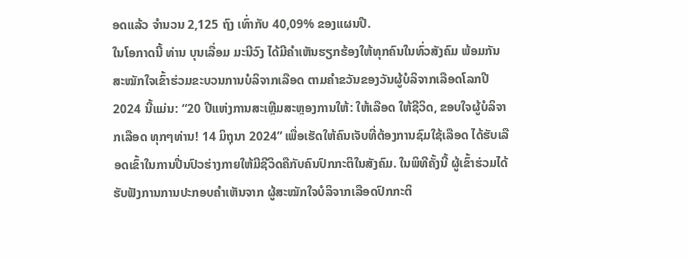ອດແລ້ວ ຈໍານວນ 2,125 ຖົງ ເທົ່າກັບ 40,09% ຂອງແຜນປີ.
ໃນໂອກາດນີ້ ທ່ານ ບຸນເລື່ອມ ມະນີວົງ ໄດ້ມີຄຳເຫັນຮຽກຮ້ອງໃຫ້ທຸກຄົນໃນທົ່ວສັງຄົມ ພ້ອມກັນສະໝັກໃຈເຂົ້າຮ່ວມຂະບວນການບໍລິຈາກເລືອດ ຕາມຄຳຂວັນຂອງວັນຜູ້ບໍລິຈາກເລືອດໂລກປີ 2024 ນີ້ແມ່ນ: “20 ປີແຫ່ງການສະເຫຼີມສະຫຼອງການໃຫ້: ໃຫ້ເລືອດ ໃຫ້ຊີວິດ, ຂອບໃຈຜູ້ບໍລິຈາກເລືອດ ທຸກໆທ່ານ! 14 ມິຖຸນາ 2024” ເພື່ອເຮັດໃຫ້ຄົນເຈັບທີ່ຕ້ອງການຊົມໃຊ້ເລືອດ ໄດ້ຮັບເລືອດເຂົ້າໃນການປີ່ນປົວຮ່າງກາຍໃຫ້ມີຊີວິດຄືກັບຄົນປົກກະຕິໃນສັງຄົມ. ໃນພິທີຄັ້ງນີ້ ຜູ້ເຂົ້າຮ່ວມໄດ້ຮັບຟັງການການປະກອບຄຳເຫັນຈາກ ຜູ້ສະໝັກໃຈບໍລິຈາກເລືອດປົກກະຕິ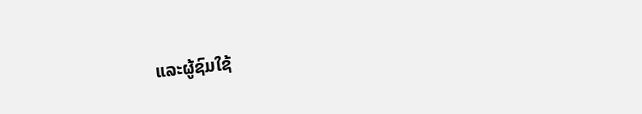ແລະຜູ້ຊົມໃຊ້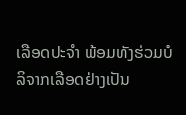ເລືອດປະຈຳ ພ້ອມທັງຮ່ວມບໍລິຈາກເລືອດຢ່າງເປັນ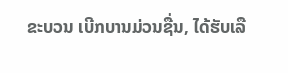ຂະບວນ ເບີກບານມ່ວນຊື່ນ, ໄດ້ຮັບເລື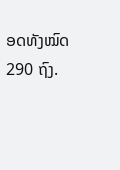ອດທັງໝົດ 290 ຖົງ.